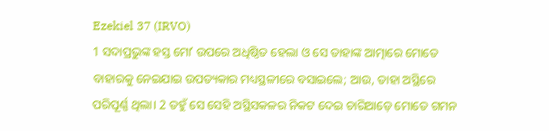Ezekiel 37 (IRVO)
1 ସଦାପ୍ରଭୁଙ୍କ ହସ୍ତ ମୋʼ ଉପରେ ଅଧିଷ୍ଠିତ ହେଲା ଓ ସେ ତାହାଙ୍କ ଆତ୍ମାରେ ମୋତେ ବାହାରକୁ ନେଇଯାଇ ଉପତ୍ୟକାର ମଧ୍ୟସ୍ଥଳୀରେ ବସାଇଲେ; ଆଉ, ତାହା ଅସ୍ଥିରେ ପରିପୂର୍ଣ୍ଣ ଥିଲା। 2 ତହୁଁ ସେ ସେହି ଅସ୍ଥିସକଳର ନିକଟ ଦେଇ ଚାରିଆଡ଼େ ମୋତେ ଗମନ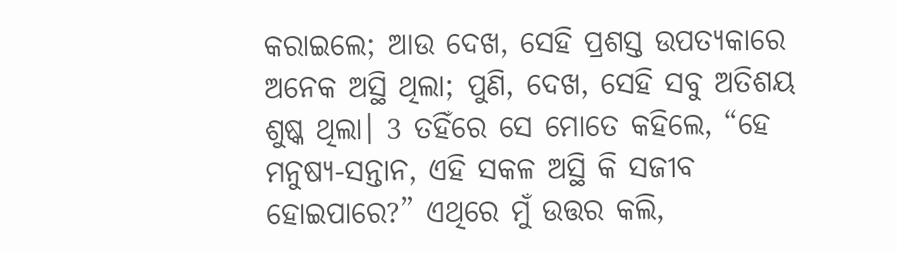କରାଇଲେ; ଆଉ ଦେଖ, ସେହି ପ୍ରଶସ୍ତ ଉପତ୍ୟକାରେ ଅନେକ ଅସ୍ଥି ଥିଲା; ପୁଣି, ଦେଖ, ସେହି ସବୁ ଅତିଶୟ ଶୁଷ୍କ ଥିଲା। 3 ତହିଁରେ ସେ ମୋତେ କହିଲେ, “ହେ ମନୁଷ୍ୟ-ସନ୍ତାନ, ଏହି ସକଳ ଅସ୍ଥି କି ସଜୀବ ହୋଇପାରେ?” ଏଥିରେ ମୁଁ ଉତ୍ତର କଲି,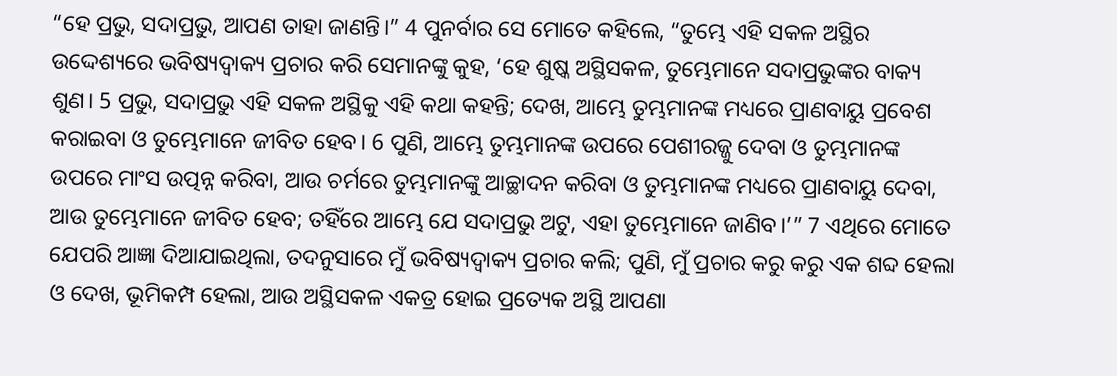“ହେ ପ୍ରଭୁ, ସଦାପ୍ରଭୁ, ଆପଣ ତାହା ଜାଣନ୍ତି।” 4 ପୁନର୍ବାର ସେ ମୋତେ କହିଲେ, “ତୁମ୍ଭେ ଏହି ସକଳ ଅସ୍ଥିର ଉଦ୍ଦେଶ୍ୟରେ ଭବିଷ୍ୟଦ୍ବାକ୍ୟ ପ୍ରଚାର କରି ସେମାନଙ୍କୁ କୁହ, ‘ହେ ଶୁଷ୍କ ଅସ୍ଥିସକଳ, ତୁମ୍ଭେମାନେ ସଦାପ୍ରଭୁଙ୍କର ବାକ୍ୟ ଶୁଣ। 5 ପ୍ରଭୁ, ସଦାପ୍ରଭୁ ଏହି ସକଳ ଅସ୍ଥିକୁ ଏହି କଥା କହନ୍ତି; ଦେଖ, ଆମ୍ଭେ ତୁମ୍ଭମାନଙ୍କ ମଧ୍ୟରେ ପ୍ରାଣବାୟୁ ପ୍ରବେଶ କରାଇବା ଓ ତୁମ୍ଭେମାନେ ଜୀବିତ ହେବ। 6 ପୁଣି, ଆମ୍ଭେ ତୁମ୍ଭମାନଙ୍କ ଉପରେ ପେଶୀରଜ୍ଜୁ ଦେବା ଓ ତୁମ୍ଭମାନଙ୍କ ଉପରେ ମାଂସ ଉତ୍ପନ୍ନ କରିବା, ଆଉ ଚର୍ମରେ ତୁମ୍ଭମାନଙ୍କୁ ଆଚ୍ଛାଦନ କରିବା ଓ ତୁମ୍ଭମାନଙ୍କ ମଧ୍ୟରେ ପ୍ରାଣବାୟୁ ଦେବା, ଆଉ ତୁମ୍ଭେମାନେ ଜୀବିତ ହେବ; ତହିଁରେ ଆମ୍ଭେ ଯେ ସଦାପ୍ରଭୁ ଅଟୁ, ଏହା ତୁମ୍ଭେମାନେ ଜାଣିବ।’” 7 ଏଥିରେ ମୋତେ ଯେପରି ଆଜ୍ଞା ଦିଆଯାଇଥିଲା, ତଦନୁସାରେ ମୁଁ ଭବିଷ୍ୟଦ୍ବାକ୍ୟ ପ୍ରଚାର କଲି; ପୁଣି, ମୁଁ ପ୍ରଚାର କରୁ କରୁ ଏକ ଶବ୍ଦ ହେଲା ଓ ଦେଖ, ଭୂମିକମ୍ପ ହେଲା, ଆଉ ଅସ୍ଥିସକଳ ଏକତ୍ର ହୋଇ ପ୍ରତ୍ୟେକ ଅସ୍ଥି ଆପଣା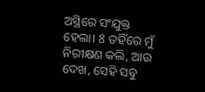ଅସ୍ଥିରେ ସଂଯୁକ୍ତ ହେଲା। 8 ତହିଁରେ ମୁଁ ନିରୀକ୍ଷଣ କଲି, ଆଉ ଦେଖ, ସେହି ସବୁ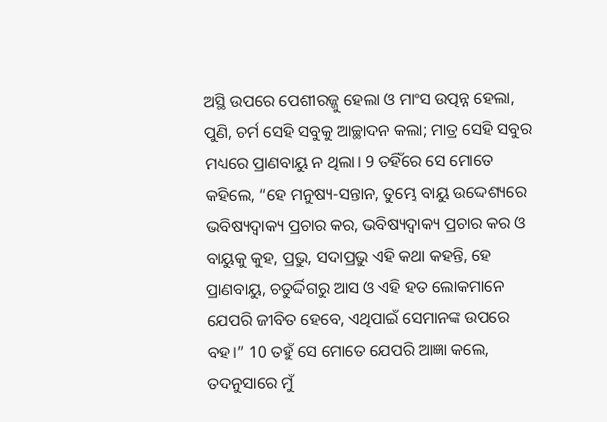ଅସ୍ଥି ଉପରେ ପେଶୀରଜ୍ଜୁ ହେଲା ଓ ମାଂସ ଉତ୍ପନ୍ନ ହେଲା, ପୁଣି, ଚର୍ମ ସେହି ସବୁକୁ ଆଚ୍ଛାଦନ କଲା; ମାତ୍ର ସେହି ସବୁର ମଧ୍ୟରେ ପ୍ରାଣବାୟୁ ନ ଥିଲା। 9 ତହିଁରେ ସେ ମୋତେ କହିଲେ, “ହେ ମନୁଷ୍ୟ-ସନ୍ତାନ, ତୁମ୍ଭେ ବାୟୁ ଉଦ୍ଦେଶ୍ୟରେ ଭବିଷ୍ୟଦ୍ବାକ୍ୟ ପ୍ରଚାର କର, ଭବିଷ୍ୟଦ୍ବାକ୍ୟ ପ୍ରଚାର କର ଓ ବାୟୁକୁ କୁହ, ପ୍ରଭୁ, ସଦାପ୍ରଭୁ ଏହି କଥା କହନ୍ତି, ହେ ପ୍ରାଣବାୟୁ, ଚତୁର୍ଦ୍ଦିଗରୁ ଆସ ଓ ଏହି ହତ ଲୋକମାନେ ଯେପରି ଜୀବିତ ହେବେ, ଏଥିପାଇଁ ସେମାନଙ୍କ ଉପରେ ବହ।” 10 ତହୁଁ ସେ ମୋତେ ଯେପରି ଆଜ୍ଞା କଲେ, ତଦନୁସାରେ ମୁଁ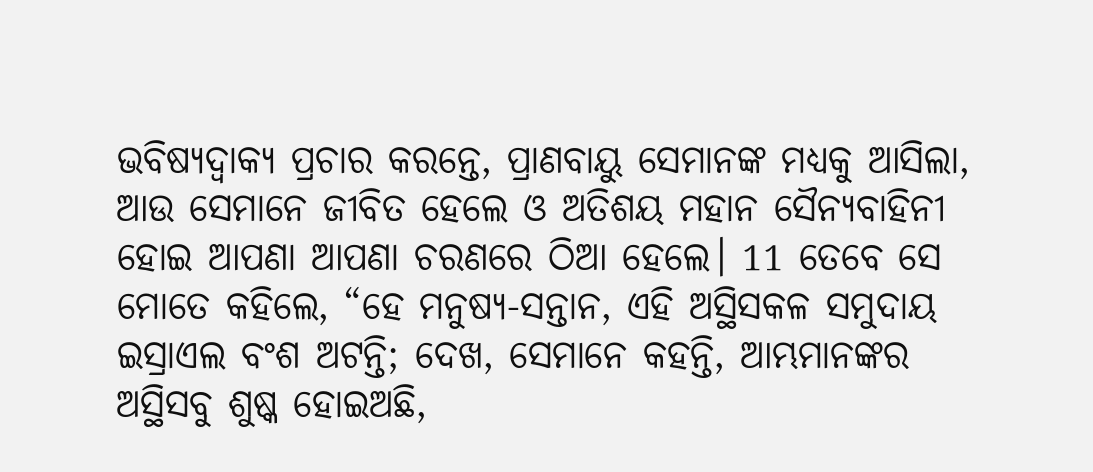ଭବିଷ୍ୟଦ୍ବାକ୍ୟ ପ୍ରଚାର କରନ୍ତେ, ପ୍ରାଣବାୟୁ ସେମାନଙ୍କ ମଧ୍ୟକୁ ଆସିଲା, ଆଉ ସେମାନେ ଜୀବିତ ହେଲେ ଓ ଅତିଶୟ ମହାନ ସୈନ୍ୟବାହିନୀ ହୋଇ ଆପଣା ଆପଣା ଚରଣରେ ଠିଆ ହେଲେ। 11 ତେବେ ସେ ମୋତେ କହିଲେ, “ହେ ମନୁଷ୍ୟ-ସନ୍ତାନ, ଏହି ଅସ୍ଥିସକଳ ସମୁଦାୟ ଇସ୍ରାଏଲ ବଂଶ ଅଟନ୍ତି; ଦେଖ, ସେମାନେ କହନ୍ତି, ଆମ୍ଭମାନଙ୍କର ଅସ୍ଥିସବୁ ଶୁଷ୍କ ହୋଇଅଛି,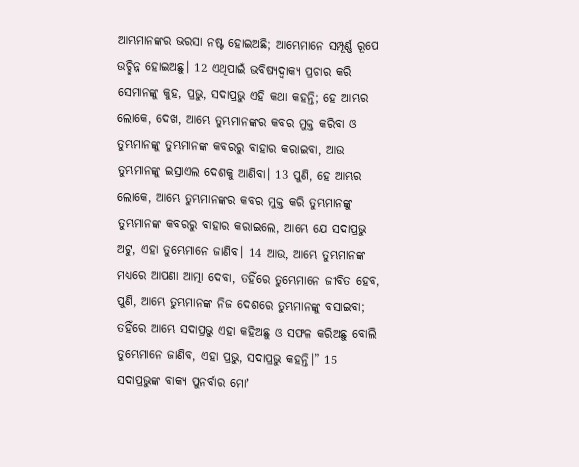ଆମ୍ଭମାନଙ୍କର ଭରସା ନଷ୍ଟ ହୋଇଅଛି; ଆମ୍ଭେମାନେ ସମ୍ପୂର୍ଣ୍ଣ ରୂପେ ଉଚ୍ଛିନ୍ନ ହୋଇଅଛୁ। 12 ଏଥିପାଇଁ ଭବିଷ୍ୟଦ୍ବାକ୍ୟ ପ୍ରଚାର କରି ସେମାନଙ୍କୁ କୁହ, ପ୍ରଭୁ, ସଦାପ୍ରଭୁ ଏହି କଥା କହନ୍ତି; ହେ ଆମ୍ଭର ଲୋକେ, ଦେଖ, ଆମ୍ଭେ ତୁମ୍ଭମାନଙ୍କର କବର ମୁକ୍ତ କରିବା ଓ ତୁମ୍ଭମାନଙ୍କୁ ତୁମ୍ଭମାନଙ୍କ କବରରୁ ବାହାର କରାଇବା, ଆଉ ତୁମ୍ଭମାନଙ୍କୁ ଇସ୍ରାଏଲ ଦେଶକୁ ଆଣିବା। 13 ପୁଣି, ହେ ଆମ୍ଭର ଲୋକେ, ଆମ୍ଭେ ତୁମ୍ଭମାନଙ୍କର କବର ମୁକ୍ତ କରି ତୁମ୍ଭମାନଙ୍କୁ ତୁମ୍ଭମାନଙ୍କ କବରରୁ ବାହାର କରାଇଲେ, ଆମ୍ଭେ ଯେ ସଦାପ୍ରଭୁ ଅଟୁ, ଏହା ତୁମ୍ଭେମାନେ ଜାଣିବ। 14 ଆଉ, ଆମ୍ଭେ ତୁମ୍ଭମାନଙ୍କ ମଧ୍ୟରେ ଆପଣା ଆତ୍ମା ଦେବା, ତହିଁରେ ତୁମ୍ଭେମାନେ ଜୀବିତ ହେବ, ପୁଣି, ଆମ୍ଭେ ତୁମ୍ଭମାନଙ୍କ ନିଜ ଦେଶରେ ତୁମ୍ଭମାନଙ୍କୁ ବସାଇବା; ତହିଁରେ ଆମ୍ଭେ ସଦାପ୍ରଭୁ ଏହା କହିଅଛୁ ଓ ସଫଳ କରିଅଛୁ ବୋଲି ତୁମ୍ଭେମାନେ ଜାଣିବ, ଏହା ପ୍ରଭୁ, ସଦାପ୍ରଭୁ କହନ୍ତି।” 15 ସଦାପ୍ରଭୁଙ୍କ ବାକ୍ୟ ପୁନର୍ବାର ମୋʼ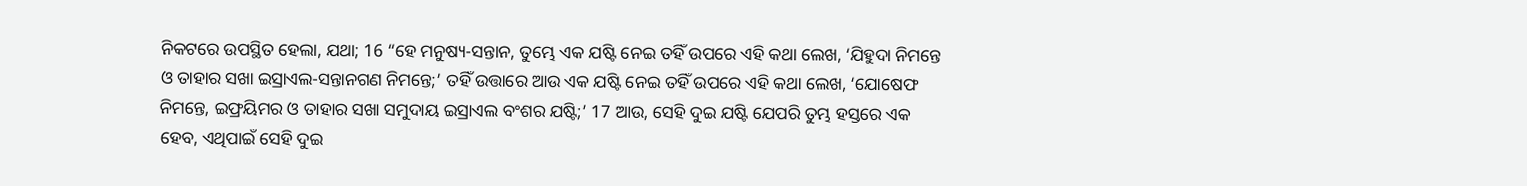ନିକଟରେ ଉପସ୍ଥିତ ହେଲା, ଯଥା; 16 “ହେ ମନୁଷ୍ୟ-ସନ୍ତାନ, ତୁମ୍ଭେ ଏକ ଯଷ୍ଟି ନେଇ ତହିଁ ଉପରେ ଏହି କଥା ଲେଖ, ‘ଯିହୁଦା ନିମନ୍ତେ ଓ ତାହାର ସଖା ଇସ୍ରାଏଲ-ସନ୍ତାନଗଣ ନିମନ୍ତେ;’ ତହିଁ ଉତ୍ତାରେ ଆଉ ଏକ ଯଷ୍ଟି ନେଇ ତହିଁ ଉପରେ ଏହି କଥା ଲେଖ, ‘ଯୋଷେଫ ନିମନ୍ତେ, ଇଫ୍ରୟିମର ଓ ତାହାର ସଖା ସମୁଦାୟ ଇସ୍ରାଏଲ ବଂଶର ଯଷ୍ଟି;’ 17 ଆଉ, ସେହି ଦୁଇ ଯଷ୍ଟି ଯେପରି ତୁମ୍ଭ ହସ୍ତରେ ଏକ ହେବ, ଏଥିପାଇଁ ସେହି ଦୁଇ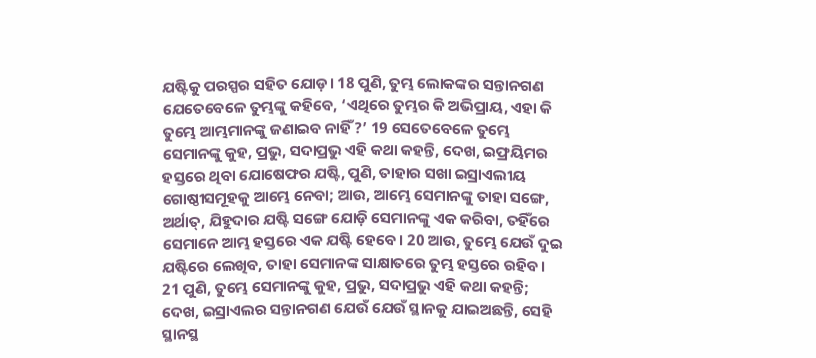ଯଷ୍ଟିକୁ ପରସ୍ପର ସହିତ ଯୋଡ଼। 18 ପୁଣି, ତୁମ୍ଭ ଲୋକଙ୍କର ସନ୍ତାନଗଣ ଯେତେବେଳେ ତୁମ୍ଭଙ୍କୁ କହିବେ, ‘ଏଥିରେ ତୁମ୍ଭର କି ଅଭିପ୍ରାୟ, ଏହା କି ତୁମ୍ଭେ ଆମ୍ଭମାନଙ୍କୁ ଜଣାଇବ ନାହିଁ?’ 19 ସେତେବେଳେ ତୁମ୍ଭେ ସେମାନଙ୍କୁ କୁହ, ପ୍ରଭୁ, ସଦାପ୍ରଭୁ ଏହି କଥା କହନ୍ତି, ଦେଖ, ଇଫ୍ରୟିମର ହସ୍ତରେ ଥିବା ଯୋଷେଫର ଯଷ୍ଟି, ପୁଣି, ତାହାର ସଖା ଇସ୍ରାଏଲୀୟ ଗୋଷ୍ଠୀସମୂହକୁ ଆମ୍ଭେ ନେବା; ଆଉ, ଆମ୍ଭେ ସେମାନଙ୍କୁ ତାହା ସଙ୍ଗେ, ଅର୍ଥାତ୍, ଯିହୁଦାର ଯଷ୍ଟି ସଙ୍ଗେ ଯୋଡ଼ି ସେମାନଙ୍କୁ ଏକ କରିବା, ତହିଁରେ ସେମାନେ ଆମ୍ଭ ହସ୍ତରେ ଏକ ଯଷ୍ଟି ହେବେ। 20 ଆଉ, ତୁମ୍ଭେ ଯେଉଁ ଦୁଇ ଯଷ୍ଟିରେ ଲେଖିବ, ତାହା ସେମାନଙ୍କ ସାକ୍ଷାତରେ ତୁମ୍ଭ ହସ୍ତରେ ରହିବ। 21 ପୁଣି, ତୁମ୍ଭେ ସେମାନଙ୍କୁ କୁହ, ପ୍ରଭୁ, ସଦାପ୍ରଭୁ ଏହି କଥା କହନ୍ତି; ଦେଖ, ଇସ୍ରାଏଲର ସନ୍ତାନଗଣ ଯେଉଁ ଯେଉଁ ସ୍ଥାନକୁ ଯାଇଅଛନ୍ତି, ସେହି ସ୍ଥାନସ୍ଥ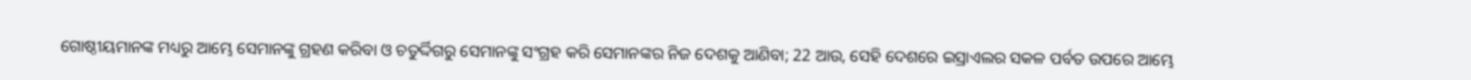ଗୋଷ୍ଠୀୟମାନଙ୍କ ମଧ୍ୟରୁ ଆମ୍ଭେ ସେମାନଙ୍କୁ ଗ୍ରହଣ କରିବା ଓ ଚତୁର୍ଦ୍ଦିଗରୁ ସେମାନଙ୍କୁ ସଂଗ୍ରହ କରି ସେମାନଙ୍କର ନିଜ ଦେଶକୁ ଆଣିବା; 22 ଆଉ, ସେହି ଦେଶରେ ଇସ୍ରାଏଲର ସକଳ ପର୍ବତ ଉପରେ ଆମ୍ଭେ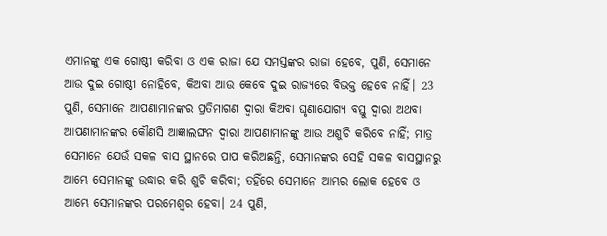ଏମାନଙ୍କୁ ଏକ ଗୋଷ୍ଠୀ କରିବା ଓ ଏକ ରାଜା ଯେ ସମସ୍ତଙ୍କର ରାଜା ହେବେ, ପୁଣି, ସେମାନେ ଆଉ ଦୁଇ ଗୋଷ୍ଠୀ ନୋହିବେ, କିଅବା ଆଉ କେବେ ଦୁଇ ରାଜ୍ୟରେ ବିଭକ୍ତ ହେବେ ନାହିଁ। 23 ପୁଣି, ସେମାନେ ଆପଣାମାନଙ୍କର ପ୍ରତିମାଗଣ ଦ୍ୱାରା କିଅବା ଘୃଣାଯୋଗ୍ୟ ବସ୍ତୁ ଦ୍ୱାରା ଅଥବା ଆପଣାମାନଙ୍କର କୌଣସି ଆଜ୍ଞାଲଙ୍ଘନ ଦ୍ୱାରା ଆପଣାମାନଙ୍କୁ ଆଉ ଅଶୁଚି କରିବେ ନାହିଁ; ମାତ୍ର ସେମାନେ ଯେଉଁ ସକଳ ବାସ ସ୍ଥାନରେ ପାପ କରିଅଛନ୍ତି, ସେମାନଙ୍କର ସେହି ସକଳ ବାସସ୍ଥାନରୁ ଆମ୍ଭେ ସେମାନଙ୍କୁ ଉଦ୍ଧାର କରି ଶୁଚି କରିବା; ତହିଁରେ ସେମାନେ ଆମ୍ଭର ଲୋକ ହେବେ ଓ ଆମ୍ଭେ ସେମାନଙ୍କର ପରମେଶ୍ୱର ହେବା। 24 ପୁଣି,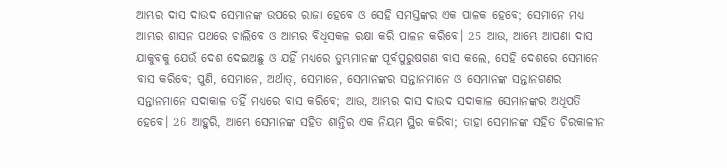ଆମ୍ଭର ଦାସ ଦାଉଦ ସେମାନଙ୍କ ଉପରେ ରାଜା ହେବେ ଓ ସେହି ସମସ୍ତଙ୍କର ଏକ ପାଳକ ହେବେ; ସେମାନେ ମଧ୍ୟ ଆମ୍ଭର ଶାସନ ପଥରେ ଚାଲିବେ ଓ ଆମ୍ଭର ବିଧିସକଳ ରକ୍ଷା କରି ପାଳନ କରିବେ। 25 ଆଉ, ଆମ୍ଭେ ଆପଣା ଦାସ ଯାକୁବକୁ ଯେଉଁ ଦେଶ ଦେଇଅଛୁ ଓ ଯହିଁ ମଧ୍ୟରେ ତୁମ୍ଭମାନଙ୍କ ପୂର୍ବପୁରୁଷଗଣ ବାସ କଲେ, ସେହି ଦେଶରେ ସେମାନେ ବାସ କରିବେ; ପୁଣି, ସେମାନେ, ଅର୍ଥାତ୍, ସେମାନେ, ସେମାନଙ୍କର ସନ୍ତାନମାନେ ଓ ସେମାନଙ୍କ ସନ୍ତାନଗଣର ସନ୍ତାନମାନେ ସଦାକାଳ ତହିଁ ମଧ୍ୟରେ ବାସ କରିବେ; ଆଉ, ଆମ୍ଭର ଦାସ ଦାଉଦ ସଦାକାଳ ସେମାନଙ୍କର ଅଧିପତି ହେବେ। 26 ଆହୁରି, ଆମ୍ଭେ ସେମାନଙ୍କ ସହିତ ଶାନ୍ତିର ଏକ ନିୟମ ସ୍ଥିର କରିବା; ତାହା ସେମାନଙ୍କ ସହିତ ଚିରକାଳୀନ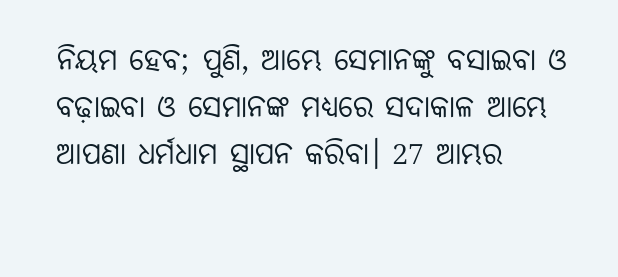ନିୟମ ହେବ; ପୁଣି, ଆମ୍ଭେ ସେମାନଙ୍କୁ ବସାଇବା ଓ ବଢ଼ାଇବା ଓ ସେମାନଙ୍କ ମଧ୍ୟରେ ସଦାକାଳ ଆମ୍ଭେ ଆପଣା ଧର୍ମଧାମ ସ୍ଥାପନ କରିବା। 27 ଆମ୍ଭର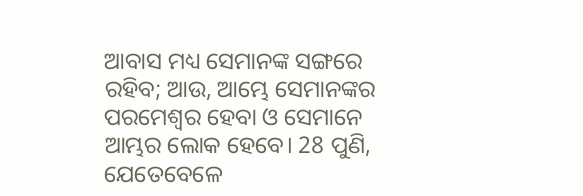ଆବାସ ମଧ୍ୟ ସେମାନଙ୍କ ସଙ୍ଗରେ ରହିବ; ଆଉ, ଆମ୍ଭେ ସେମାନଙ୍କର ପରମେଶ୍ୱର ହେବା ଓ ସେମାନେ ଆମ୍ଭର ଲୋକ ହେବେ। 28 ପୁଣି, ଯେତେବେଳେ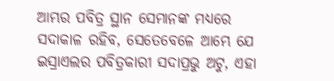ଆମ୍ଭର ପବିତ୍ର ସ୍ଥାନ ସେମାନଙ୍କ ମଧ୍ୟରେ ସଦାକାଳ ରହିବ, ସେତେବେଳେ ଆମ୍ଭେ ଯେ ଇସ୍ରାଏଲର ପବିତ୍ରକାରୀ ସଦାପ୍ରଭୁ ଅଟୁ, ଏହା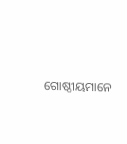ଗୋଷ୍ଠୀୟମାନେ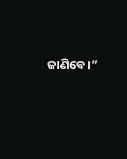ଜାଣିବେ।”